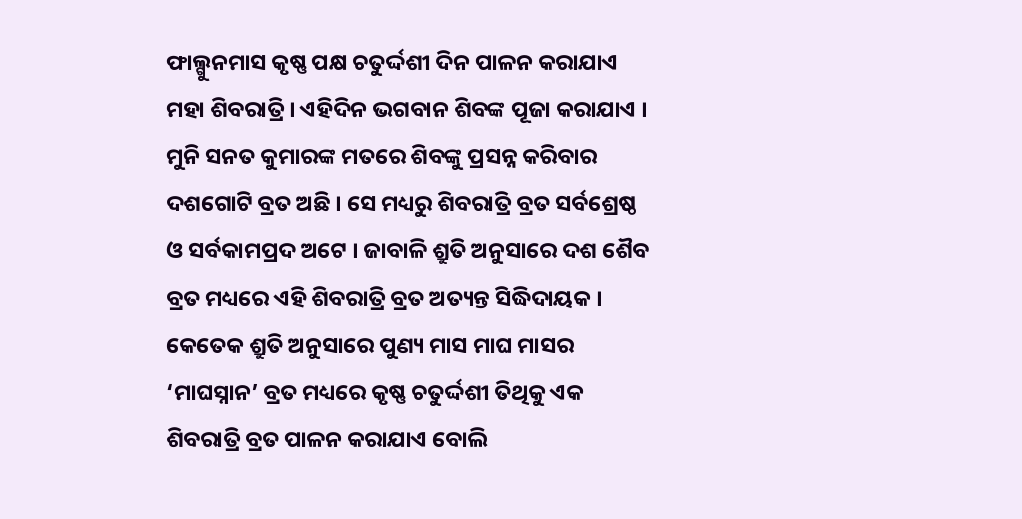ଫାଲ୍ଗୁନମାସ କୃଷ୍ଣ ପକ୍ଷ ଚତୁର୍ଦ୍ଦଶୀ ଦିନ ପାଳନ କରାଯାଏ ମହା ଶିବରାତ୍ରି । ଏହିଦିନ ଭଗବାନ ଶିବଙ୍କ ପୂଜା କରାଯାଏ । ମୁନି ସନତ କୁମାରଙ୍କ ମତରେ ଶିବଙ୍କୁ ପ୍ରସନ୍ନ କରିବାର ଦଶଗୋଟି ବ୍ରତ ଅଛି । ସେ ମଧ୍ୟରୁ ଶିବରାତ୍ରି ବ୍ରତ ସର୍ବଶ୍ରେଷ୍ଠ ଓ ସର୍ବକାମପ୍ରଦ ଅଟେ । ଜାବାଳି ଶ୍ରୁତି ଅନୁସାରେ ଦଶ ଶୈବ ବ୍ରତ ମଧ୍ୟରେ ଏହି ଶିବରାତ୍ରି ବ୍ରତ ଅତ୍ୟନ୍ତ ସିଦ୍ଧିଦାୟକ । କେତେକ ଶ୍ରୁତି ଅନୁସାରେ ପୁଣ୍ୟ ମାସ ମାଘ ମାସର ‘ମାଘସ୍ନାନ’ ବ୍ରତ ମଧ୍ୟରେ କୃଷ୍ଣ ଚତୁର୍ଦ୍ଦଶୀ ତିଥିକୁ ଏକ ଶିବରାତ୍ରି ବ୍ରତ ପାଳନ କରାଯାଏ ବୋଲି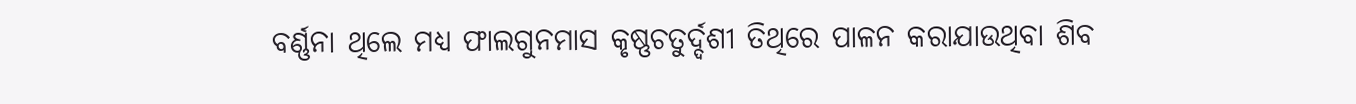ବର୍ଣ୍ଣନା ଥିଲେ ମଧ୍ୟ ଫାଲଗୁନମାସ କୃଷ୍ଣଚତୁର୍ଦ୍ଦଶୀ ତିଥିରେ ପାଳନ କରାଯାଉଥିବା ଶିବ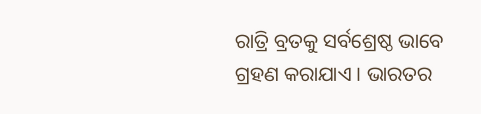ରାତ୍ରି ବ୍ରତକୁ ସର୍ବଶ୍ରେଷ୍ଠ ଭାବେ ଗ୍ରହଣ କରାଯାଏ । ଭାରତର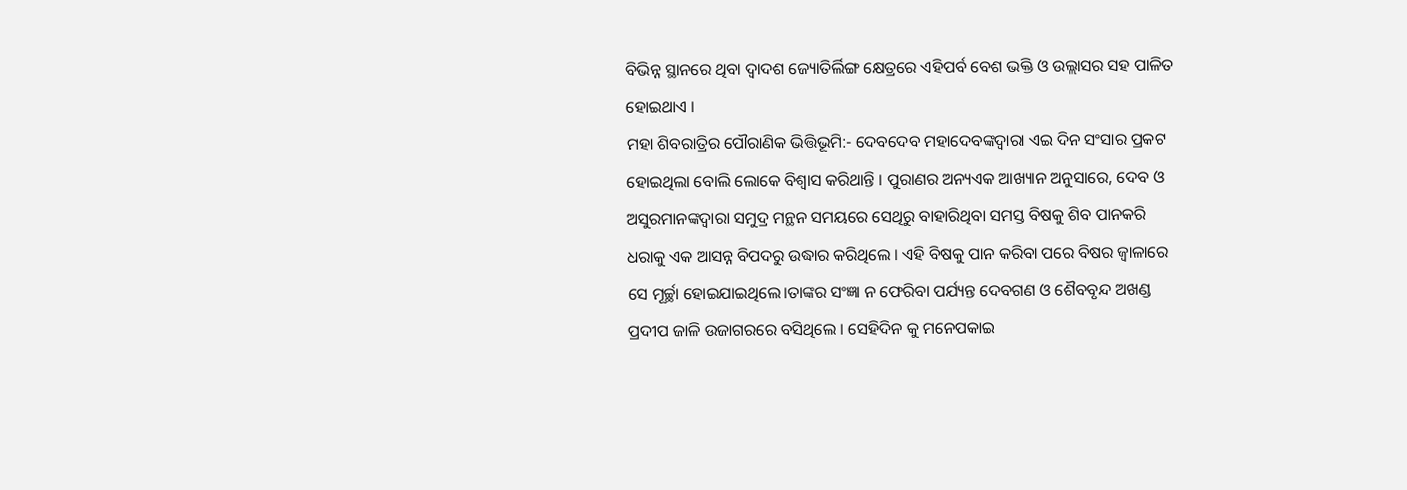ବିଭିନ୍ନ ସ୍ଥାନରେ ଥିବା ଦ୍ୱାଦଶ ଜ୍ୟୋତିର୍ଲିଙ୍ଗ କ୍ଷେତ୍ରରେ ଏହିପର୍ବ ବେଶ ଭକ୍ତି ଓ ଉଲ୍ଲାସର ସହ ପାଳିତ ହୋଇଥାଏ ।
ମହା ଶିବରାତ୍ରିର ପୌରାଣିକ ଭିତ୍ତିଭୂମି:- ଦେବଦେବ ମହାଦେବଙ୍କଦ୍ୱାରା ଏଇ ଦିନ ସଂସାର ପ୍ରକଟ ହୋଇଥିଲା ବୋଲି ଲୋକେ ବିଶ୍ୱାସ କରିଥାନ୍ତି । ପୁରାଣର ଅନ୍ୟଏକ ଆଖ୍ୟାନ ଅନୁସାରେ, ଦେବ ଓ ଅସୁରମାନଙ୍କଦ୍ୱାରା ସମୁଦ୍ର ମନ୍ଥନ ସମୟରେ ସେଥିରୁ ବାହାରିଥିବା ସମସ୍ତ ବିଷକୁ ଶିବ ପାନକରି ଧରାକୁ ଏକ ଆସନ୍ନ ବିପଦରୁ ଉଦ୍ଧାର କରିଥିଲେ । ଏହି ବିଷକୁ ପାନ କରିବା ପରେ ବିଷର ଜ୍ୱାଳାରେ ସେ ମୂର୍ଚ୍ଛା ହୋଇଯାଇଥିଲେ।ତାଙ୍କର ସଂଜ୍ଞା ନ ଫେରିବା ପର୍ଯ୍ୟନ୍ତ ଦେବଗଣ ଓ ଶୈବବୃନ୍ଦ ଅଖଣ୍ଡ ପ୍ରଦୀପ ଜାଳି ଉଜାଗରରେ ବସିଥିଲେ । ସେହିଦିନ କୁ ମନେପକାଇ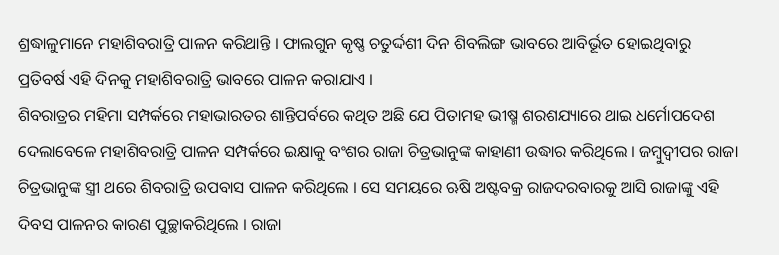ଶ୍ରଦ୍ଧାଳୁମାନେ ମହାଶିବରାତ୍ରି ପାଳନ କରିଥାନ୍ତି । ଫାଲଗୁନ କୃଷ୍ଣ ଚତୁର୍ଦ୍ଦଶୀ ଦିନ ଶିବଲିଙ୍ଗ ଭାବରେ ଆବିର୍ଭୂତ ହୋଇଥିବାରୁ ପ୍ରତିବର୍ଷ ଏହି ଦିନକୁ ମହାଶିବରାତ୍ରି ଭାବରେ ପାଳନ କରାଯାଏ ।
ଶିବରାତ୍ରର ମହିମା ସମ୍ପର୍କରେ ମହାଭାରତର ଶାନ୍ତିପର୍ବରେ କଥିତ ଅଛି ଯେ ପିତାମହ ଭୀଷ୍ମ ଶରଶଯ୍ୟାରେ ଥାଇ ଧର୍ମୋପଦେଶ ଦେଲାବେଳେ ମହାଶିବରାତ୍ରି ପାଳନ ସମ୍ପର୍କରେ ଇକ୍ଷାକୁ ବଂଶର ରାଜା ଚିତ୍ରଭାନୁଙ୍କ କାହାଣୀ ଉଦ୍ଧାର କରିଥିଲେ । ଜମ୍ବୁଦ୍ୱୀପର ରାଜା ଚିତ୍ରଭାନୁଙ୍କ ସ୍ତ୍ରୀ ଥରେ ଶିବରାତ୍ରି ଉପବାସ ପାଳନ କରିଥିଲେ । ସେ ସମୟରେ ଋଷି ଅଷ୍ଟବକ୍ର ରାଜଦରବାରକୁ ଆସି ରାଜାଙ୍କୁ ଏହି ଦିବସ ପାଳନର କାରଣ ପୁଚ୍ଛାକରିଥିଲେ । ରାଜା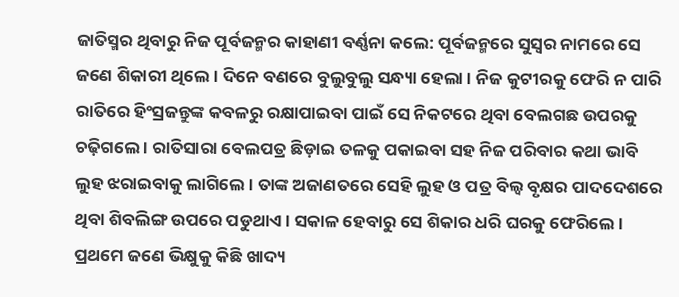ଜାତିସ୍ମର ଥିବାରୁ ନିଜ ପୂର୍ବଜନ୍ମର କାହାଣୀ ବର୍ଣ୍ଣନା କଲେ: ପୂର୍ବଜନ୍ମରେ ସୁସ୍ୱର ନାମରେ ସେ ଜଣେ ଶିକାରୀ ଥିଲେ । ଦିନେ ବଣରେ ବୁଲୁବୁଲୁ ସନ୍ଧ୍ୟା ହେଲା । ନିଜ କୁଟୀରକୁ ଫେରି ନ ପାରି ରାତିରେ ହିଂସ୍ରଜନ୍ତୁଙ୍କ କବଳରୁ ରକ୍ଷାପାଇବା ପାଇଁ ସେ ନିକଟରେ ଥିବା ବେଲଗଛ ଉପରକୁ ଚଢ଼ିଗଲେ । ରାତିସାରା ବେଲପତ୍ର ଛିଡ଼ାଇ ତଳକୁ ପକାଇବା ସହ ନିଜ ପରିବାର କଥା ଭାବି ଲୁହ ଝରାଇବାକୁ ଲାଗିଲେ । ତାଙ୍କ ଅଜାଣତରେ ସେହି ଲୁହ ଓ ପତ୍ର ବିଲ୍ୱ ବୃକ୍ଷର ପାଦଦେଶରେ ଥିବା ଶିବଲିଙ୍ଗ ଉପରେ ପଡୁଥାଏ । ସକାଳ ହେବାରୁ ସେ ଶିକାର ଧରି ଘରକୁ ଫେରିଲେ । ପ୍ରଥମେ ଜଣେ ଭିକ୍ଷୁକୁ କିଛି ଖାଦ୍ୟ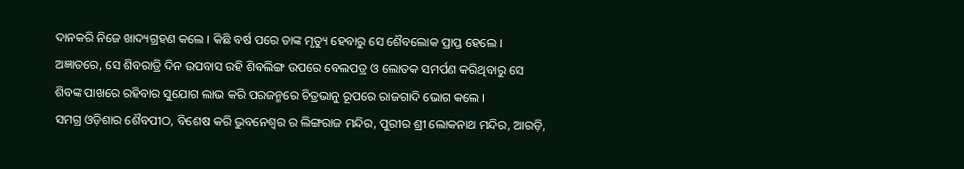ଦାନକରି ନିଜେ ଖାଦ୍ୟଗ୍ରହଣ କଲେ । କିଛି ବର୍ଷ ପରେ ତାଙ୍କ ମୃତ୍ୟୁ ହେବାରୁ ସେ ଶୈବଲୋକ ପ୍ରାପ୍ତ ହେଲେ । ଅଜ୍ଞାତରେ, ସେ ଶିବରାତ୍ରି ଦିନ ଉପବାସ ରହି ଶିବଲିଙ୍ଗ ଉପରେ ବେଲପତ୍ର ଓ ଲୋତକ ସମର୍ପଣ କରିଥିବାରୁ ସେ ଶିବଙ୍କ ପାଖରେ ରହିବାର ସୁଯୋଗ ଲାଭ କରି ପରଜନ୍ମରେ ଚିତ୍ରଭାନୁ ରୂପରେ ରାଜଗାଦି ଭୋଗ କଲେ ।
ସମଗ୍ର ଓଡ଼ିଶାର ଶୈବପୀଠ, ବିଶେଷ କରି ଭୁବନେଶ୍ୱର ର ଲିଙ୍ଗରାଜ ମନ୍ଦିର, ପୁରୀର ଶ୍ରୀ ଲୋକନାଥ ମନ୍ଦିର, ଆରଡ଼ି,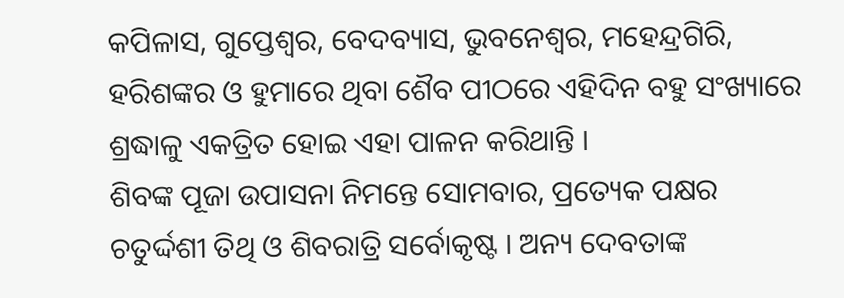କପିଳାସ, ଗୁପ୍ତେଶ୍ୱର, ବେଦବ୍ୟାସ, ଭୁବନେଶ୍ୱର, ମହେନ୍ଦ୍ରଗିରି, ହରିଶଙ୍କର ଓ ହୁମାରେ ଥିବା ଶୈବ ପୀଠରେ ଏହିଦିନ ବହୁ ସଂଖ୍ୟାରେ ଶ୍ରଦ୍ଧାଳୁ ଏକତ୍ରିତ ହୋଇ ଏହା ପାଳନ କରିଥାନ୍ତି ।
ଶିବଙ୍କ ପୂଜା ଉପାସନା ନିମନ୍ତେ ସୋମବାର, ପ୍ରତ୍ୟେକ ପକ୍ଷର ଚତୁର୍ଦ୍ଦଶୀ ତିଥି ଓ ଶିବରାତ୍ରି ସର୍ବୋକୃଷ୍ଟ । ଅନ୍ୟ ଦେବତାଙ୍କ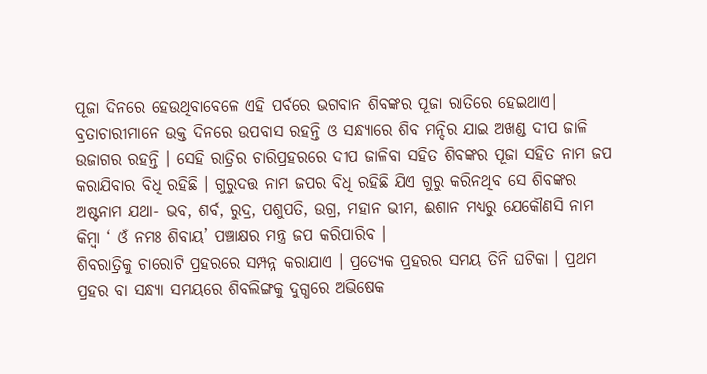ପୂଜା ଦିନରେ ହେଉଥିବାବେଳେ ଏହି ପର୍ବରେ ଭଗବାନ ଶିବଙ୍କର ପୂଜା ରାତିରେ ହେଇଥାଏ।
ବ୍ରତାଚାରୀମାନେ ଉକ୍ତ ଦିନରେ ଉପବାସ ରହନ୍ତି ଓ ସନ୍ଧ୍ୟାରେ ଶିବ ମନ୍ଦିର ଯାଇ ଅଖଣ୍ଡ ଦୀପ ଜାଳି ଉଜାଗର ରହନ୍ତି । ସେହି ରାତ୍ରିର ଚାରିପ୍ରହରରେ ଦୀପ ଜାଳିବା ସହିତ ଶିବଙ୍କର ପୂଜା ସହିତ ନାମ ଜପ କରାଯିବାର ବିଧି ରହିଛି । ଗୁରୁଦତ୍ତ ନାମ ଜପର ବିଧି ରହିଛି ଯିଏ ଗୁରୁ କରିନଥିବ ସେ ଶିବଙ୍କର ଅଷ୍ଟନାମ ଯଥା- ଭବ, ଶର୍ବ, ରୁଦ୍ର, ପଶୁପତି, ଉଗ୍ର, ମହାନ ଭୀମ, ଈଶାନ ମଧ୍ୟରୁ ଯେକୌଣସି ନାମ କିମ୍ବା ‘ ଓଁ ନମଃ ଶିବାୟ’ ପଞ୍ଚାକ୍ଷର ମନ୍ତ୍ର ଜପ କରିପାରିବ ।
ଶିବରାତ୍ରିକୁ ଚାରୋଟି ପ୍ରହରରେ ସମ୍ପନ୍ନ କରାଯାଏ । ପ୍ରତ୍ୟେକ ପ୍ରହରର ସମୟ ତିନି ଘଟିକା । ପ୍ରଥମ ପ୍ରହର ବା ସନ୍ଧ୍ୟା ସମୟରେ ଶିବଲିଙ୍ଗକୁ ଦୁଗ୍ଧରେ ଅଭିଷେକ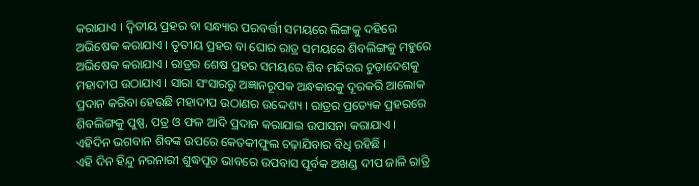କରାଯାଏ । ଦ୍ୱିତୀୟ ପ୍ରହର ବା ସନ୍ଧ୍ୟାର ପରବର୍ତ୍ତୀ ସମୟରେ ଲିଙ୍ଗକୁ ଦହିରେ ଅଭିଷେକ କରାଯାଏ । ତୃତୀୟ ପ୍ରହର ବା ଘୋର ରାତ୍ର ସମୟରେ ଶିବଲିଙ୍ଗକୁ ମହୁରେ ଅଭିଷେକ କରାଯାଏ । ରାତ୍ରର ଶେଷ ପ୍ରହର ସମୟରେ ଶିବ ମନ୍ଦିରର ଚୁଡ଼ାଦେଶକୁ ମହାଦୀପ ଉଠାଯାଏ । ସାରା ସଂସାରରୁ ଅଜ୍ଞାନରୂପକ ଅନ୍ଧକାରକୁ ଦୂରକରି ଆଲୋକ ପ୍ରଦାନ କରିବା ହେଉଛି ମହାଦୀପ ଉଠାଣର ଉଦ୍ଦେଶ୍ୟ । ରାତ୍ରର ପ୍ରତ୍ୟେକ ପ୍ରହରରେ ଶିବଲିଙ୍ଗକୁ ପୁଷ୍ପ, ପତ୍ର ଓ ଫଳ ଆଦି ପ୍ରଦାନ କରାଯାଇ ଉପାସନା କରାଯାଏ । ଏହିଦିନ ଭଗବାନ ଶିବଙ୍କ ଉପରେ କେତକୀଫୁଲ ଚଢ଼ାଯିବାର ବିଧି ରହିଛି ।
ଏହି ଦିନ ହିନ୍ଦୁ ନରନାରୀ ଶୁଦ୍ଧପୂତ ଭାବରେ ଉପବାସ ପୂର୍ବକ ଅଖଣ୍ଡ ଦୀପ ଜାଳି ରାତ୍ରି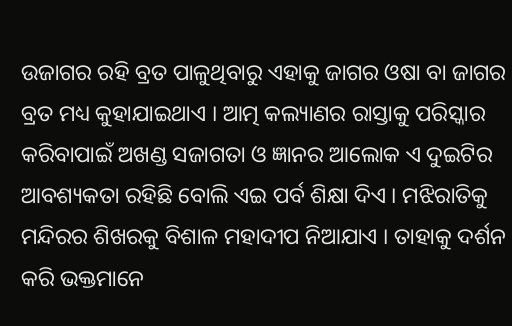ଉଜାଗର ରହି ବ୍ରତ ପାଳୁଥିବାରୁ ଏହାକୁ ଜାଗର ଓଷା ବା ଜାଗର ବ୍ରତ ମଧ୍ୟ କୁହାଯାଇଥାଏ । ଆତ୍ମ କଲ୍ୟାଣର ରାସ୍ତାକୁ ପରିସ୍କାର କରିବାପାଇଁ ଅଖଣ୍ଡ ସଜାଗତା ଓ ଜ୍ଞାନର ଆଲୋକ ଏ ଦୁଇଟିର ଆବଶ୍ୟକତା ରହିଛି ବୋଲି ଏଇ ପର୍ବ ଶିକ୍ଷା ଦିଏ । ମଝିରାତିକୁ ମନ୍ଦିରର ଶିଖରକୁ ବିଶାଳ ମହାଦୀପ ନିଆଯାଏ । ତାହାକୁ ଦର୍ଶନ କରି ଭକ୍ତମାନେ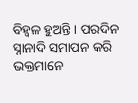ବିହ୍ୱଳ ହୁଅନ୍ତି । ପରଦିନ ସ୍ନାନାଦି ସମାପନ କରି ଭକ୍ତମାନେ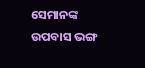ସେମାନଙ୍କ ଉପବାସ ଭଙ୍ଗ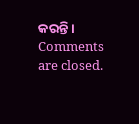କରନ୍ତି।
Comments are closed.